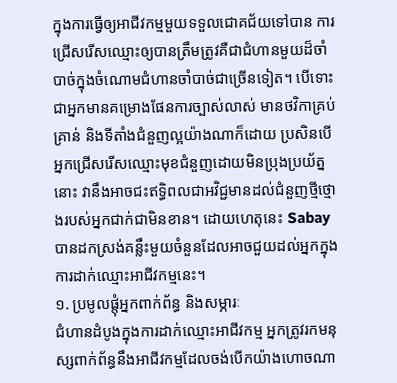ក្នុងការធ្វើឲ្យអាជីវកម្មមួយទទួលជោគជ័យទៅបាន ការជ្រើសរើសឈ្មោះឲ្យបានត្រឹមត្រូវគឺជាជំហានមួយដ៏ចាំបាច់ក្នុងចំណោមជំហានចាំបាច់ជាច្រើនទៀត។ បើទោះជាអ្នកមានគម្រោងផែនការច្បាស់លាស់ មានថវិកាគ្រប់គ្រាន់ និងទីតាំងជំនួញល្អយ៉ាងណាក៏ដោយ ប្រសិនបើអ្នកជ្រើសរើសឈ្មោះមុខជំនួញដោយមិនប្រុងប្រយ័ត្ននោះ វានឹងអាចជះឥទ្ធិពលជាអវិជ្ជមានដល់ជំនួញថ្មីថ្មោងរបស់អ្នកជាក់ជាមិនខាន។ ដោយហេតុនេះ Sabay បានដកស្រង់គន្លឹះមួយចំនួនដែលអាចជួយដល់អ្នកក្នុងការដាក់ឈ្មោះអាជីវកម្មនេះ។
១. ប្រមូលផ្ដុំអ្នកពាក់ព័ន្ធ និងសម្ភារៈ
ជំហានដំបូងក្នុងការដាក់ឈ្មោះអាជីវកម្ម អ្នកត្រូវរកមនុស្សពាក់ព័ន្ធនឹងអាជីវកម្មដែលចង់បើកយ៉ាងហោចណា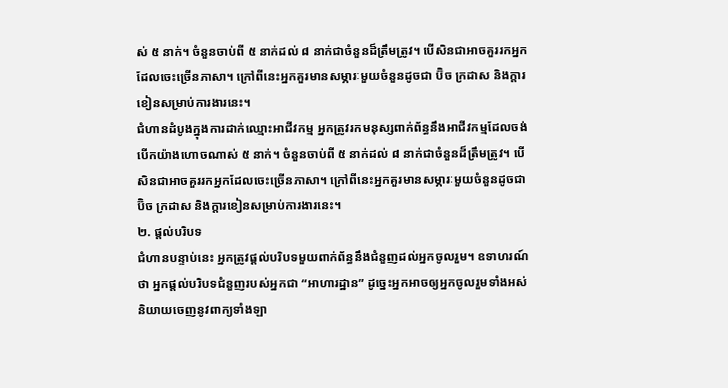ស់ ៥ នាក់។ ចំនួនចាប់ពី ៥ នាក់ដល់ ៨ នាក់ជាចំនួនដ៏ត្រឹមត្រូវ។ បើសិនជាអាចគួររកអ្នកដែលចេះច្រើនភាសា។ ក្រៅពីនេះអ្នកគួរមានសម្ភារៈមួយចំនួនដូចជា ប៊ិច ក្រដាស និងក្ដារខៀនសម្រាប់ការងារនេះ។
ជំហានដំបូងក្នុងការដាក់ឈ្មោះអាជីវកម្ម អ្នកត្រូវរកមនុស្សពាក់ព័ន្ធនឹងអាជីវកម្មដែលចង់បើកយ៉ាងហោចណាស់ ៥ នាក់។ ចំនួនចាប់ពី ៥ នាក់ដល់ ៨ នាក់ជាចំនួនដ៏ត្រឹមត្រូវ។ បើសិនជាអាចគួររកអ្នកដែលចេះច្រើនភាសា។ ក្រៅពីនេះអ្នកគួរមានសម្ភារៈមួយចំនួនដូចជា ប៊ិច ក្រដាស និងក្ដារខៀនសម្រាប់ការងារនេះ។
២. ផ្ដល់បរិបទ
ជំហានបន្ទាប់នេះ អ្នកត្រូវផ្ដល់បរិបទមួយពាក់ព័ន្ធនឹងជំនួញដល់អ្នកចូលរួម។ ឧទាហរណ៍ថា អ្នកផ្ដល់បរិបទជំនួញរបស់អ្នកជា “អាហារដ្ឋាន” ដូច្នេះអ្នកអាចឲ្យអ្នកចូលរួមទាំងអស់និយាយចេញនូវពាក្យទាំងឡា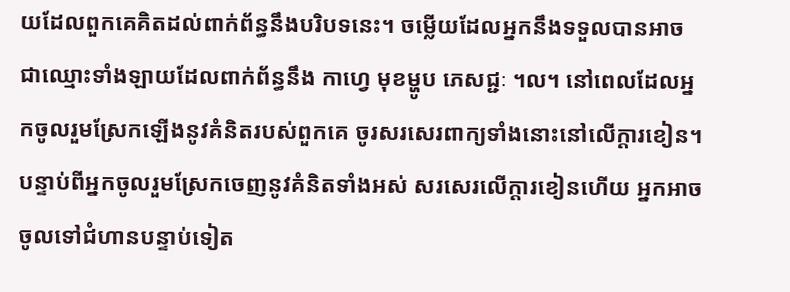យដែលពួកគេគិតដល់ពាក់ព័ន្ធនឹងបរិបទនេះ។ ចម្លើយដែលអ្នកនឹងទទួលបានអាចជាឈ្មោះទាំងឡាយដែលពាក់ព័ន្ធនឹង កាហ្វេ មុខម្ហូប ភេសជ្ជៈ ។ល។ នៅពេលដែលអ្នកចូលរួមស្រែកឡើងនូវគំនិតរបស់ពួកគេ ចូរសរសេរពាក្យទាំងនោះនៅលើក្ដារខៀន។ បន្ទាប់ពីអ្នកចូលរួមស្រែកចេញនូវគំនិតទាំងអស់ សរសេរលើក្ដារខៀនហើយ អ្នកអាចចូលទៅជំហានបន្ទាប់ទៀត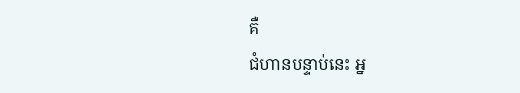គឺ
ជំហានបន្ទាប់នេះ អ្ន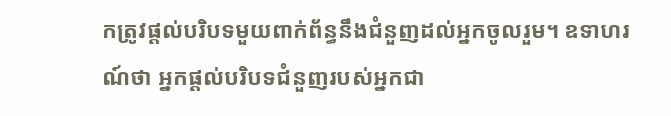កត្រូវផ្ដល់បរិបទមួយពាក់ព័ន្ធនឹងជំនួញដល់អ្នកចូលរួម។ ឧទាហរណ៍ថា អ្នកផ្ដល់បរិបទជំនួញរបស់អ្នកជា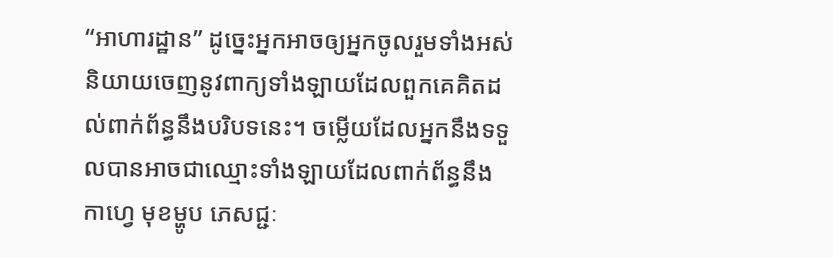“អាហារដ្ឋាន” ដូច្នេះអ្នកអាចឲ្យអ្នកចូលរួមទាំងអស់និយាយចេញនូវពាក្យទាំងឡាយដែលពួកគេគិតដល់ពាក់ព័ន្ធនឹងបរិបទនេះ។ ចម្លើយដែលអ្នកនឹងទទួលបានអាចជាឈ្មោះទាំងឡាយដែលពាក់ព័ន្ធនឹង កាហ្វេ មុខម្ហូប ភេសជ្ជៈ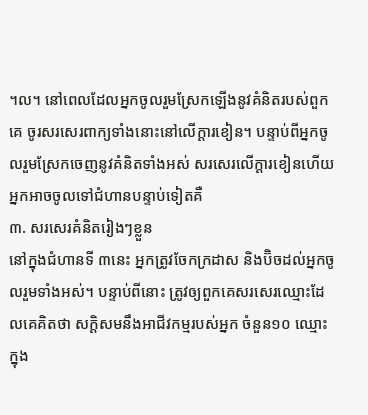។ល។ នៅពេលដែលអ្នកចូលរួមស្រែកឡើងនូវគំនិតរបស់ពួកគេ ចូរសរសេរពាក្យទាំងនោះនៅលើក្ដារខៀន។ បន្ទាប់ពីអ្នកចូលរួមស្រែកចេញនូវគំនិតទាំងអស់ សរសេរលើក្ដារខៀនហើយ អ្នកអាចចូលទៅជំហានបន្ទាប់ទៀតគឺ
៣. សរសេរគំនិតរៀងៗខ្លួន
នៅក្នុងជំហានទី ៣នេះ អ្នកត្រូវចែកក្រដាស និងប៊ិចដល់អ្នកចូលរួមទាំងអស់។ បន្ទាប់ពីនោះ ត្រូវឲ្យពួកគេសរសេរឈ្មោះដែលគេគិតថា សក្ដិសមនឹងអាជីវកម្មរបស់អ្នក ចំនួន១០ ឈ្មោះ ក្នុង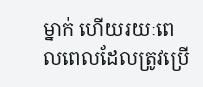ម្នាក់ ហើយរយៈពេលពេលដែលត្រូវប្រើ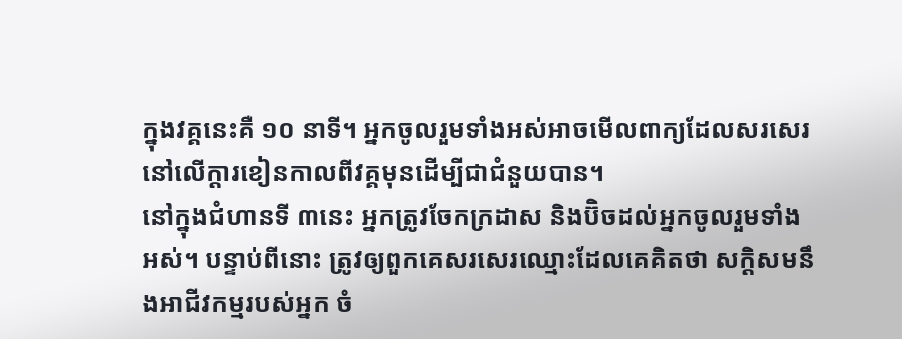ក្នុងវគ្គនេះគឺ ១០ នាទី។ អ្នកចូលរួមទាំងអស់អាចមើលពាក្យដែលសរសេរនៅលើក្ដារខៀនកាលពីវគ្គមុនដើម្បីជាជំនួយបាន។
នៅក្នុងជំហានទី ៣នេះ អ្នកត្រូវចែកក្រដាស និងប៊ិចដល់អ្នកចូលរួមទាំងអស់។ បន្ទាប់ពីនោះ ត្រូវឲ្យពួកគេសរសេរឈ្មោះដែលគេគិតថា សក្ដិសមនឹងអាជីវកម្មរបស់អ្នក ចំ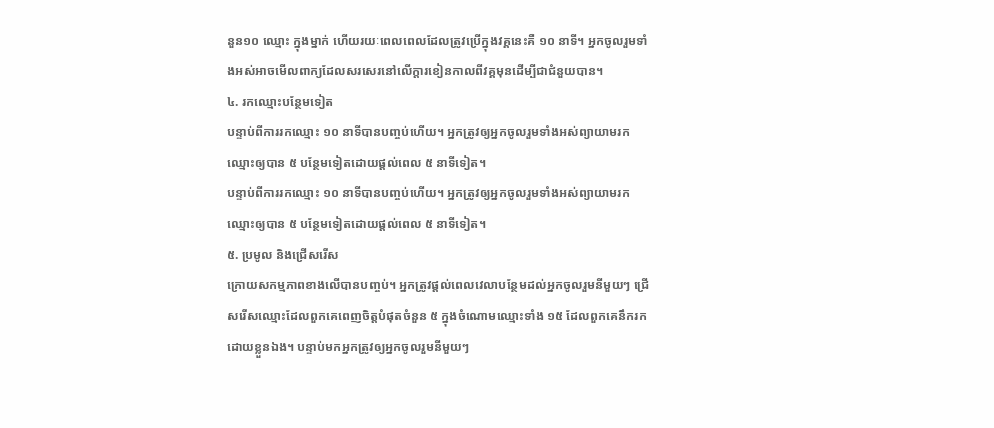នួន១០ ឈ្មោះ ក្នុងម្នាក់ ហើយរយៈពេលពេលដែលត្រូវប្រើក្នុងវគ្គនេះគឺ ១០ នាទី។ អ្នកចូលរួមទាំងអស់អាចមើលពាក្យដែលសរសេរនៅលើក្ដារខៀនកាលពីវគ្គមុនដើម្បីជាជំនួយបាន។
៤. រកឈ្មោះបន្ថែមទៀត
បន្ទាប់ពីការរកឈ្មោះ ១០ នាទីបានបញ្ចប់ហើយ។ អ្នកត្រូវឲ្យអ្នកចូលរួមទាំងអស់ព្យាយាមរកឈ្មោះឲ្យបាន ៥ បន្ថែមទៀតដោយផ្ដល់ពេល ៥ នាទីទៀត។
បន្ទាប់ពីការរកឈ្មោះ ១០ នាទីបានបញ្ចប់ហើយ។ អ្នកត្រូវឲ្យអ្នកចូលរួមទាំងអស់ព្យាយាមរកឈ្មោះឲ្យបាន ៥ បន្ថែមទៀតដោយផ្ដល់ពេល ៥ នាទីទៀត។
៥. ប្រមូល និងជ្រើសរើស
ក្រោយសកម្មភាពខាងលើបានបញ្ចប់។ អ្នកត្រូវផ្ដល់ពេលវេលាបន្ថែមដល់អ្នកចូលរួមនីមួយៗ ជ្រើសរើសឈ្មោះដែលពួកគេពេញចិត្តបំផុតចំនួន ៥ ក្នុងចំណោមឈ្មោះទាំង ១៥ ដែលពួកគេនឹករកដោយខ្លួនឯង។ បន្ទាប់មកអ្នកត្រូវឲ្យអ្នកចូលរួមនីមួយៗ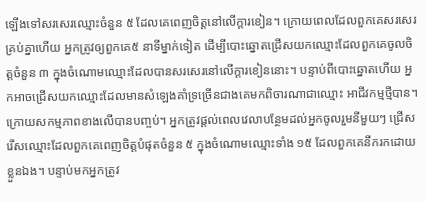ឡើងទៅសរសេរឈ្មោះចំនួន ៥ ដែលគេពេញចិត្តនៅលើក្ដារខៀន។ ក្រោយពេលដែលពួកគេសរសេរគ្រប់គ្នាហើយ អ្នកត្រូវឲ្យពួកគេ៥ នាទីម្នាក់ទៀត ដើម្បីបោះឆ្នោតជ្រើសយកឈ្មោះដែលពួកគេចូលចិត្តចំនួន ៣ ក្នុងចំណោមឈ្មោះដែលបានសរសេរនៅលើក្ដារខៀននោះ។ បន្ទាប់ពីបោះឆ្នោតហើយ អ្នកអាចជ្រើសយកឈ្មោះដែលមានសំឡេងគាំទ្រច្រើនជាងគេមកពិចារណាជាឈ្មោះ អាជីវកម្មថ្មីបាន។
ក្រោយសកម្មភាពខាងលើបានបញ្ចប់។ អ្នកត្រូវផ្ដល់ពេលវេលាបន្ថែមដល់អ្នកចូលរួមនីមួយៗ ជ្រើសរើសឈ្មោះដែលពួកគេពេញចិត្តបំផុតចំនួន ៥ ក្នុងចំណោមឈ្មោះទាំង ១៥ ដែលពួកគេនឹករកដោយខ្លួនឯង។ បន្ទាប់មកអ្នកត្រូវ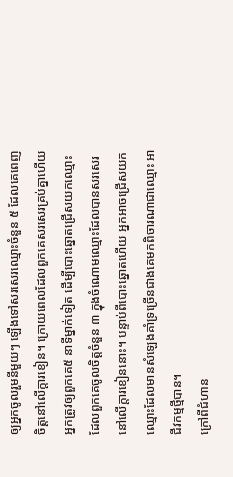ឲ្យអ្នកចូលរួមនីមួយៗ ឡើងទៅសរសេរឈ្មោះចំនួន ៥ ដែលគេពេញចិត្តនៅលើក្ដារខៀន។ ក្រោយពេលដែលពួកគេសរសេរគ្រប់គ្នាហើយ អ្នកត្រូវឲ្យពួកគេ៥ នាទីម្នាក់ទៀត ដើម្បីបោះឆ្នោតជ្រើសយកឈ្មោះដែលពួកគេចូលចិត្តចំនួន ៣ ក្នុងចំណោមឈ្មោះដែលបានសរសេរនៅលើក្ដារខៀននោះ។ បន្ទាប់ពីបោះឆ្នោតហើយ អ្នកអាចជ្រើសយកឈ្មោះដែលមានសំឡេងគាំទ្រច្រើនជាងគេមកពិចារណាជាឈ្មោះ អាជីវកម្មថ្មីបាន។
ក្រៅពីជំហាន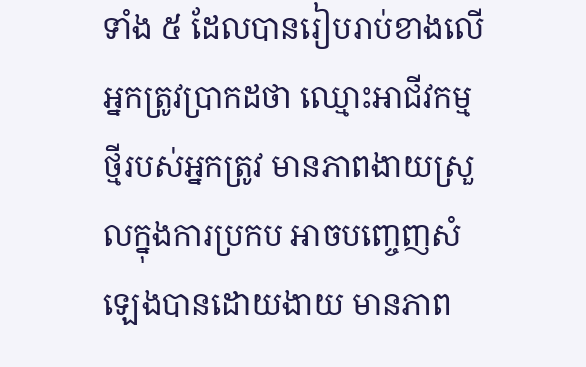ទាំង ៥ ដែលបានរៀបរាប់ខាងលើ អ្នកត្រូវប្រាកដថា ឈ្មោះអាជីវកម្មថ្មីរបស់អ្នកត្រូវ មានភាពងាយស្រួលក្នុងការប្រកប អាចបញ្ចេញសំឡេងបានដោយងាយ មានភាព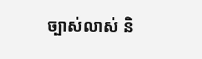ច្បាស់លាស់ និ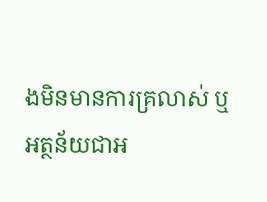ងមិនមានការគ្រលាស់ ឬអត្ថន័យជាអ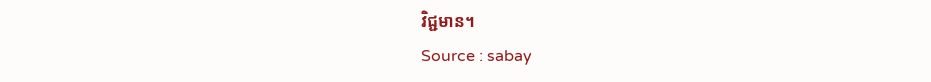វិជ្ជមាន។
Source : sabay